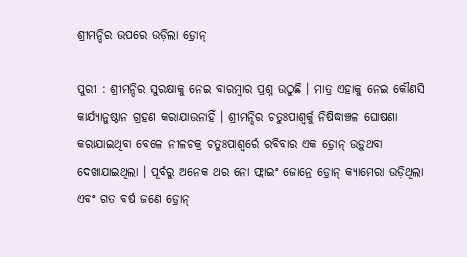ଶ୍ରୀମନ୍ଦିର ଉପରେ ଉଡ଼ିଲା ଡ଼୍ରୋନ୍

ପୁରୀ : ଶ୍ରୀମନ୍ଦିର ସୁରକ୍ଷାକୁ ନେଇ ବାରମ୍ବାର ପ୍ରଶ୍ନ ଉଠୁଛି । ମାତ୍ର ଏହାକୁ ନେଇ କୌଣସି କାର୍ଯ୍ୟାନୁଷ୍ଠାନ ଗ୍ରହଣ କରାଯାଉନାହିଁ । ଶ୍ରୀମନ୍ଦିର ଚତୁଃପାଶ୍ୱର୍କୁ ନିଷିଦ୍ଧାଞ୍ଚଳ ଘୋଷଣା କରାଯାଇଥିବା ବେଳେ ନୀଳଚକ୍ର ଚତୁଃପାଶ୍ୱର୍ରେ ରବିବାର ଏକ ଡ଼୍ରୋନ୍ ଉଡ଼ୁଥବା ଦେଖାଯାଇଥିଲା । ପୂର୍ବରୁ ଅନେକ ଥର ନୋ ଫ୍ଲାଇଂ ଜୋନ୍ରେ ଡ଼୍ରୋନ୍ କ୍ୟାମେରା ଉଡ଼ିଥିଲା ଏବଂ ଗତ ବର୍ଷ ଜଣେ ଡ଼୍ରୋନ୍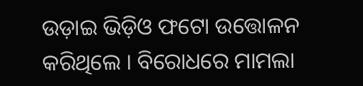ଉଡ଼ାଇ ଭିଡ଼ିଓ ଫଟୋ ଉତ୍ତୋଳନ କରିଥିଲେ । ବିରୋଧରେ ମାମଲା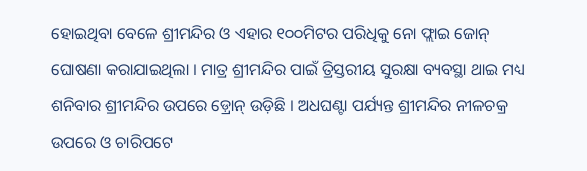ହୋଇଥିବା ବେଳେ ଶ୍ରୀମନ୍ଦିର ଓ ଏହାର ୧୦୦ମିଟର ପରିଧିକୁ ନୋ ଫ୍ଲାଇ ଜୋନ୍ ଘୋଷଣା କରାଯାଇଥିଲା । ମାତ୍ର ଶ୍ରୀମନ୍ଦିର ପାଇଁ ତ୍ରିସ୍ତରୀୟ ସୁରକ୍ଷା ବ୍ୟବସ୍ଥା ଥାଇ ମଧ୍ୟ ଶନିବାର ଶ୍ରୀମନ୍ଦିର ଉପରେ ଡ଼୍ରୋନ୍ ଉଡ଼ିଛି । ଅଧଘଣ୍ଟା ପର୍ଯ୍ୟନ୍ତ ଶ୍ରୀମନ୍ଦିର ନୀଳଚକ୍ର ଉପରେ ଓ ଚାରିପଟେ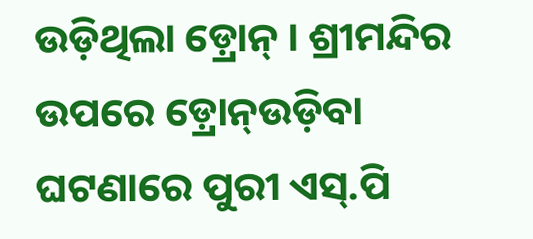ଉଡ଼ିଥିଲା ଡ଼୍ରୋନ୍ । ଶ୍ରୀମନ୍ଦିର ଉପରେ ଡ଼୍ରୋନ୍ଉଡ଼ିବା ଘଟଣାରେ ପୁରୀ ଏସ୍.ପି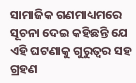ସାମାଜିକ ଗଣମାଧ୍ୟମରେ ସୂଚନା ଦେଇ କହିଛନ୍ତି ଯେ ଏହି ଘଟଣାକୁ ଗୁରୁତ୍ୱର ସହ ଗ୍ରହଣ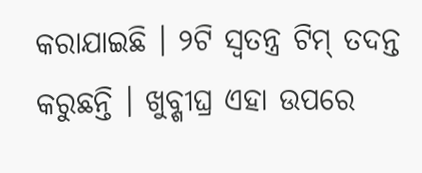କରାଯାଇଛି । ୨ଟି ସ୍ୱତନ୍ତ୍ର ଟିମ୍ ତଦନ୍ତ କରୁଛନ୍ତି । ଖୁବ୍ଶୀଘ୍ର ଏହା ଉପରେ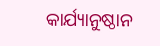କାର୍ଯ୍ୟାନୁଷ୍ଠାନ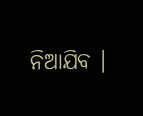ନିଆଯିବ ।